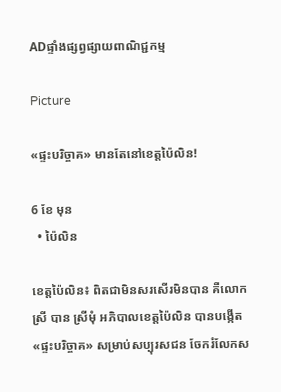ADផ្ទាំងផ្សព្វផ្សាយពាណិជ្ជកម្ម

Picture

«ផ្ទះបរិច្ចាគ» មានតែនៅខេត្តប៉ៃលិន!

6 ខែ មុន
  • ប៉ៃលិន

ខេត្តប៉ៃលិន៖ ពិតជាមិនសរសើរមិនបាន គឺលោកស្រី បាន ស្រីមុំ អភិបាលខេត្តប៉ៃលិន បានបង្កើត «ផ្ទះបរិច្ចាគ» សម្រាប់សប្បុរសជន ចែករំលែកស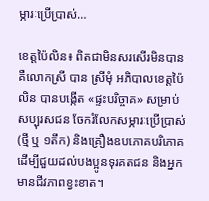ម្ភារៈប្រើប្រាស់…

ខេត្តប៉ៃលិន៖ ពិតជាមិនសរសើរមិនបាន គឺលោកស្រី បាន ស្រីមុំ អភិបាលខេត្តប៉ៃលិន បានបង្កើត «ផ្ទះបរិច្ចាគ» សម្រាប់សប្បុរសជន ចែករំលែកសម្ភារៈប្រើប្រាស់ (ថ្មី ឬ ១តឹក) និងគ្រឿងឧបភោគបរិភោគ ដើម្បីជួយដល់បងប្អូនទុរគតជន និងអ្នកមានជីវភាពខ្វះខាត។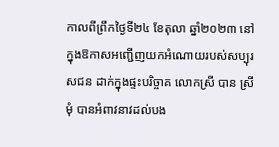កាលពីព្រឹកថ្ងៃទី២៤ ខែតុលា ឆ្នាំ២០២៣ នៅក្នុងឱកាសអញ្ជើញយកអំណោយរបស់សប្បុរសជន ដាក់ក្នុងផ្ទះបរិច្ចាគ លោកស្រី បាន ស្រីមុំ បានអំពាវនាវដល់បង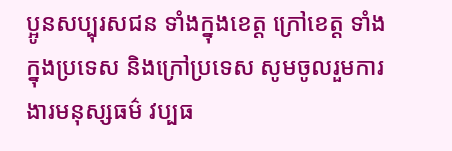ប្អូនសប្បុរសជន ទាំងក្នុងខេត្ត ក្រៅខេត្ត ទាំងក្នុងប្រទេស និងក្រៅប្រទេស សូមចូលរួមការងារមនុស្សធម៌ វប្បធ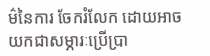ម៌នៃការ ចែករំលែក ដោយអាចយកជាសម្ភារៈប្រើប្រា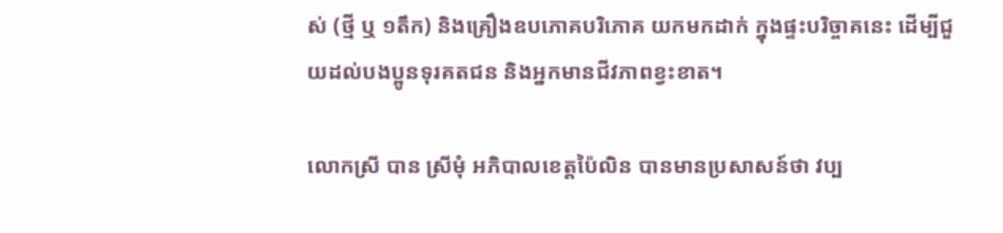ស់ (ថ្មី ឬ ១តឹក) និងគ្រឿងឧបភោគបរិភោគ យកមកដាក់ ក្នុងផ្ទះបរិច្ចាគនេះ ដើម្បីជួយដល់បងប្អូនទុរគតជន និងអ្នកមានជីវភាពខ្វះខាត។

លោកស្រី បាន ស្រីមុំ អភិបាលខេត្តប៉ៃលិន បានមានប្រសាសន៍ថា វប្ប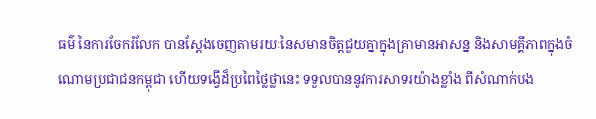ធម៌ នៃការចែករំលែក បានស្តែងចេញតាមរយៈនៃសមានចិត្តជួយគ្នាក្នុងគ្រាមានអាសន្ន និងសាមគ្គីភាពក្នុងចំណោមប្រជាជនកម្ពុជា ហើយទង្វើដ៏ប្រពៃថ្លៃថ្លានេះ ទទួលបាននូវការសាទរយ៉ាងខ្លាំង ពីសំណាក់បង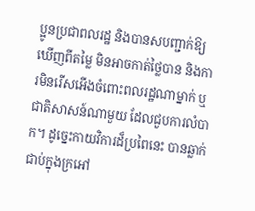ប្អូនប្រជាពលរដ្ឋ និងបានសបញ្ជាក់ឱ្យឃើញពីតម្លៃ មិនអាចកាត់ថ្លៃបាន និងការមិនរើសអើងចំពោះពលរដ្ឋណាម្នាក់ ឬជាតិសាសន៍ណាមួយ ដែលជួបការលំបាក។ ដូច្នេះកាយវិការដ៏ប្រពៃនេះ បានឆ្លាក់ជាប់ក្នុងក្រអៅ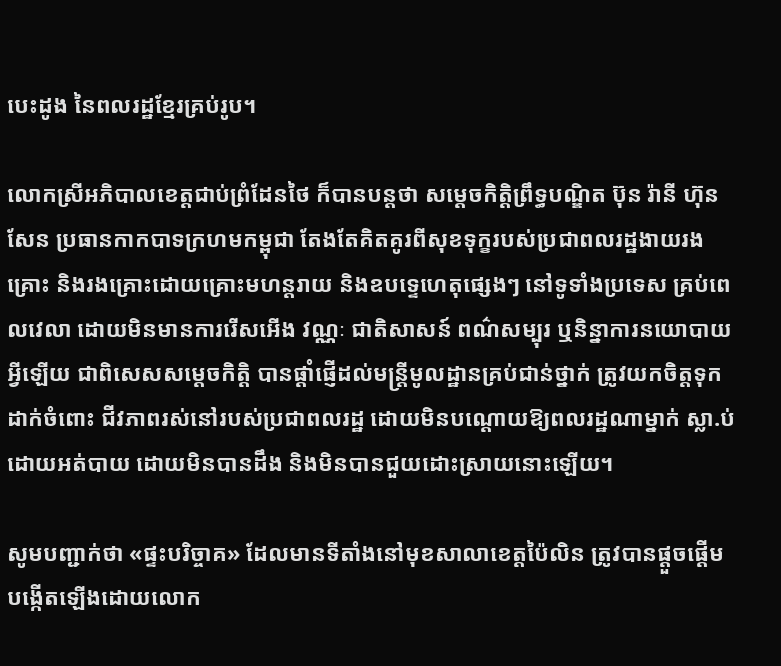បេះដូង នៃពលរដ្ឋខ្មែរគ្រប់រូប។

លោកស្រីអភិបាលខេត្តជាប់ព្រំដែនថៃ ក៏បានបន្តថា សម្ដេចកិត្តិព្រឹទ្ធបណ្ឌិត ប៊ុន រ៉ានី ហ៊ុនសែន ប្រធានកាកបាទក្រហមកម្ពុជា តែងតែគិតគូរពីសុខទុក្ខរបស់ប្រជាពលរដ្ឋងាយរងគ្រោះ និងរងគ្រោះដោយគ្រោះមហន្តរាយ និងឧបទ្ទេហេតុផ្សេងៗ នៅទូទាំងប្រទេស គ្រប់ពេលវេលា ដោយមិនមានការរើសអើង វណ្ណៈ ជាតិសាសន៍ ពណ៌សម្បុរ ឬនិន្នាការនយោបាយអ្វីឡើយ ជាពិសេសសម្តេចកិត្តិ បានផ្តាំផ្ញើដល់មន្ត្រីមូលដ្ឋានគ្រប់ជាន់ថ្នាក់ ត្រូវយកចិត្តទុកដាក់ចំពោះ ជីវភាពរស់នៅរបស់ប្រជាពលរដ្ឋ ដោយមិនបណ្តោយឱ្យពលរដ្ឋណាម្នាក់ ស្លា.ប់ដោយអត់បាយ ដោយមិនបានដឹង និងមិនបានជួយដោះស្រាយនោះឡើយ។

សូមបញ្ជាក់ថា «ផ្ទះបរិច្ចាគ» ដែលមានទីតាំងនៅមុខសាលាខេត្តប៉ៃលិន ត្រូវបានផ្តួចផ្តើមបង្កើតឡើងដោយលោក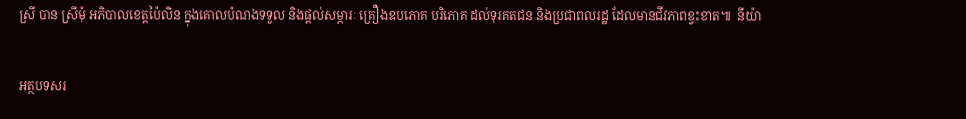ស្រី បាន ស្រីមុំ អភិបាលខេត្តប៉ៃលិន ក្នុងគោលបំណងទទួល និងផ្តល់សម្ភារៈ គ្រឿងឧបភោគ បរិភោគ ដល់ទុរគតជន និងប្រជាពលរដ្ឋ ដែលមានជីវភាពខ្វះខាត៕  នីយ៉ា

អត្ថបទសរ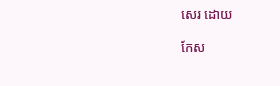សេរ ដោយ

កែស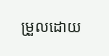ម្រួលដោយ